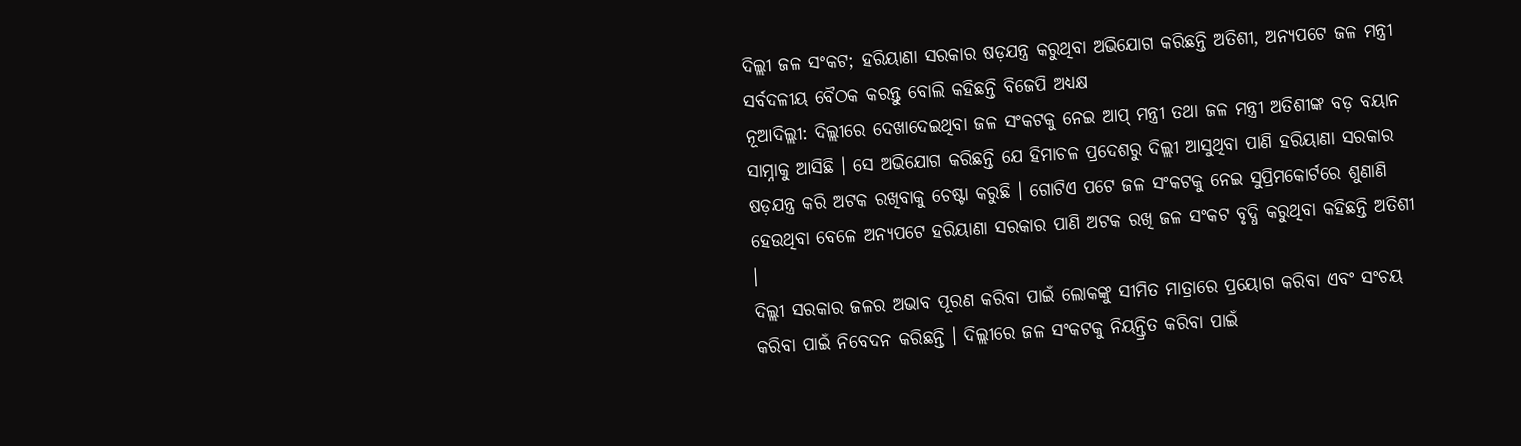ଦିଲ୍ଲୀ ଜଳ ସଂକଟ; ହରିୟାଣା ସରକାର ଷଡ଼ଯନ୍ତ୍ର କରୁଥିବା ଅଭିଯୋଗ କରିଛନ୍ତି ଅତିଶୀ, ଅନ୍ୟପଟେ ଜଳ ମନ୍ତ୍ରୀ ସର୍ବଦଳୀୟ ବୈଠକ କରନ୍ତୁ ବୋଲି କହିଛନ୍ତି ବିଜେପି ଅଧ୍ୟକ୍ଷ
ନୂଆଦିଲ୍ଲୀ: ଦିଲ୍ଲୀରେ ଦେଖାଦେଇଥିବା ଜଳ ସଂକଟକୁ ନେଇ ଆପ୍ ମନ୍ତ୍ରୀ ତଥା ଜଳ ମନ୍ତ୍ରୀ ଅତିଶୀଙ୍କ ବଡ଼ ବୟାନ ସାମ୍ନାକୁ ଆସିଛି । ସେ ଅଭିଯୋଗ କରିଛନ୍ତି ଯେ ହିମାଚଳ ପ୍ରଦେଶରୁ ଦିଲ୍ଲୀ ଆସୁଥିବା ପାଣି ହରିୟାଣା ସରକାର ଷଡ଼ଯନ୍ତ୍ର କରି ଅଟକ ରଖିବାକୁ ଚେଷ୍ଟା କରୁଛି । ଗୋଟିଏ ପଟେ ଜଳ ସଂକଟକୁ ନେଇ ସୁପ୍ରିମକୋର୍ଟରେ ଶୁଣାଣି ହେଉଥିବା ବେଳେ ଅନ୍ୟପଟେ ହରିୟାଣା ସରକାର ପାଣି ଅଟକ ରଖି ଜଳ ସଂକଟ ବୃଦ୍ଧି କରୁଥିବା କହିଛନ୍ତି ଅତିଶୀ ।
ଦିଲ୍ଲୀ ସରକାର ଜଳର ଅଭାବ ପୂରଣ କରିବା ପାଇଁ ଲୋକଙ୍କୁ ସୀମିତ ମାତ୍ରାରେ ପ୍ରୟୋଗ କରିବା ଏବଂ ସଂଚୟ କରିବା ପାଇଁ ନିବେଦନ କରିଛନ୍ତି । ଦିଲ୍ଲୀରେ ଜଳ ସଂକଟକୁ ନିୟନ୍ତ୍ରିତ କରିବା ପାଇଁ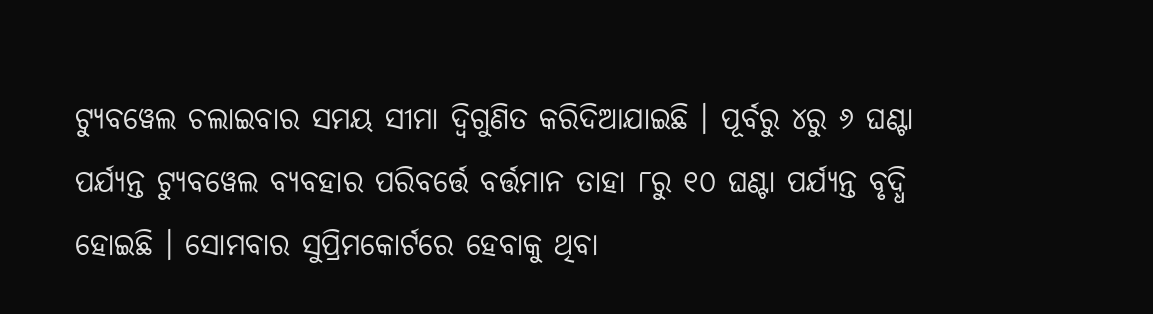ଟ୍ୟୁବୱେଲ ଚଲାଇବାର ସମୟ ସୀମା ଦ୍ୱିଗୁଣିତ କରିଦିଆଯାଇଛି । ପୂର୍ବରୁ ୪ରୁ ୬ ଘଣ୍ଟା ପର୍ଯ୍ୟନ୍ତ ଟ୍ୟୁବୱେଲ ବ୍ୟବହାର ପରିବର୍ତ୍ତେ ବର୍ତ୍ତମାନ ତାହା ୮ରୁ ୧୦ ଘଣ୍ଟା ପର୍ଯ୍ୟନ୍ତ ବୃଦ୍ଧି ହୋଇଛି । ସୋମବାର ସୁପ୍ରିମକୋର୍ଟରେ ହେବାକୁ ଥିବା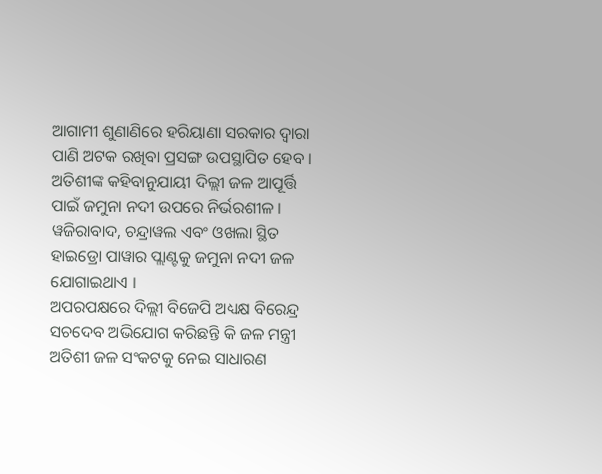ଆଗାମୀ ଶୁଣାଣିରେ ହରିୟାଣା ସରକାର ଦ୍ୱାରା ପାଣି ଅଟକ ରଖିବା ପ୍ରସଙ୍ଗ ଉପସ୍ଥାପିତ ହେବ । ଅତିଶୀଙ୍କ କହିବାନୁଯାୟୀ ଦିଲ୍ଲୀ ଜଳ ଆପୂର୍ତ୍ତି ପାଇଁ ଜମୁନା ନଦୀ ଉପରେ ନିର୍ଭରଶୀଳ । ୱଜିରାବାଦ, ଚନ୍ଦ୍ରାୱଲ ଏବଂ ଓଖଲା ସ୍ଥିତ ହାଇଡ୍ରୋ ପାୱାର ପ୍ଲାଣ୍ଟକୁ ଜମୁନା ନଦୀ ଜଳ ଯୋଗାଇଥାଏ ।
ଅପରପକ୍ଷରେ ଦିଲ୍ଲୀ ବିଜେପି ଅଧ୍ୟକ୍ଷ ବିରେନ୍ଦ୍ର ସଚଦେବ ଅଭିଯୋଗ କରିଛନ୍ତି କି ଜଳ ମନ୍ତ୍ରୀ ଅତିଶୀ ଜଳ ସଂକଟକୁ ନେଇ ସାଧାରଣ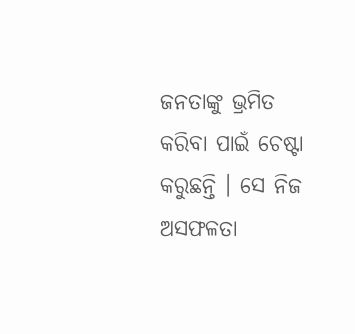ଜନତାଙ୍କୁ ଭ୍ରମିତ କରିବା ପାଇଁ ଚେଷ୍ଟା କରୁଛନ୍ତି । ସେ ନିଜ ଅସଫଳତା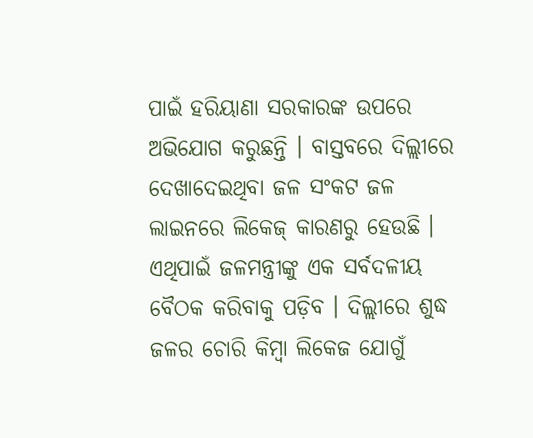ପାଇଁ ହରିୟାଣା ସରକାରଙ୍କ ଉପରେ ଅଭିଯୋଗ କରୁଛନ୍ତି । ବାସ୍ତବରେ ଦିଲ୍ଲୀରେ ଦେଖାଦେଇଥିବା ଜଳ ସଂକଟ ଜଳ ଲାଇନରେ ଲିକେଜ୍ କାରଣରୁ ହେଉଛି । ଏଥିପାଇଁ ଜଳମନ୍ତ୍ରୀଙ୍କୁ ଏକ ସର୍ବଦଳୀୟ ବୈଠକ କରିବାକୁ ପଡ଼ିବ । ଦିଲ୍ଲୀରେ ଶୁଦ୍ଧ ଜଳର ଚୋରି କିମ୍ବା ଲିକେଜ ଯୋଗୁଁ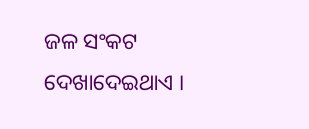ଜଳ ସଂକଟ ଦେଖାଦେଇଥାଏ ।